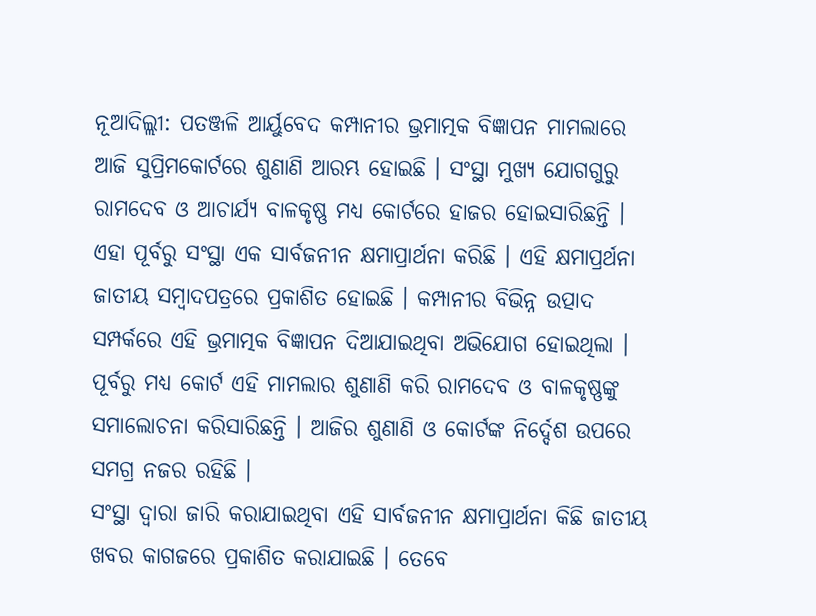ନୂଆଦିଲ୍ଲୀ: ପତଞ୍ଜଳି ଆର୍ୟୁବେଦ କମ୍ପାନୀର ଭ୍ରମାତ୍ମକ ବିଜ୍ଞାପନ ମାମଲାରେ ଆଜି ସୁପ୍ରିମକୋର୍ଟରେ ଶୁଣାଣି ଆରମ୍ଭ ହୋଇଛି । ସଂସ୍ଥା ମୁଖ୍ୟ ଯୋଗଗୁରୁ ରାମଦେବ ଓ ଆଚାର୍ଯ୍ୟ ବାଳକୃଷ୍ଣ ମଧ୍ୟ କୋର୍ଟରେ ହାଜର ହୋଇସାରିଛନ୍ତି । ଏହା ପୂର୍ବରୁ ସଂସ୍ଥା ଏକ ସାର୍ବଜନୀନ କ୍ଷମାପ୍ରାର୍ଥନା କରିଛି । ଏହି କ୍ଷମାପ୍ରର୍ଥନା ଜାତୀୟ ସମ୍ବାଦପତ୍ରରେ ପ୍ରକାଶିତ ହୋଇଛି । କମ୍ପାନୀର ବିଭିନ୍ନ ଉତ୍ପାଦ ସମ୍ପର୍କରେ ଏହି ଭ୍ରମାତ୍ମକ ବିଜ୍ଞାପନ ଦିଆଯାଇଥିବା ଅଭିଯୋଗ ହୋଇଥିଲା । ପୂର୍ବରୁ ମଧ୍ୟ କୋର୍ଟ ଏହି ମାମଲାର ଶୁଣାଣି କରି ରାମଦେବ ଓ ବାଳକୃଷ୍ଣଙ୍କୁ ସମାଲୋଚନା କରିସାରିଛନ୍ତି । ଆଜିର ଶୁଣାଣି ଓ କୋର୍ଟଙ୍କ ନିର୍ଦ୍ଦେଶ ଉପରେ ସମଗ୍ର ନଜର ରହିଛି ।
ସଂସ୍ଥା ଦ୍ବାରା ଜାରି କରାଯାଇଥିବା ଏହି ସାର୍ବଜନୀନ କ୍ଷମାପ୍ରାର୍ଥନା କିଛି ଜାତୀୟ ଖବର କାଗଜରେ ପ୍ରକାଶିତ କରାଯାଇଛି । ତେବେ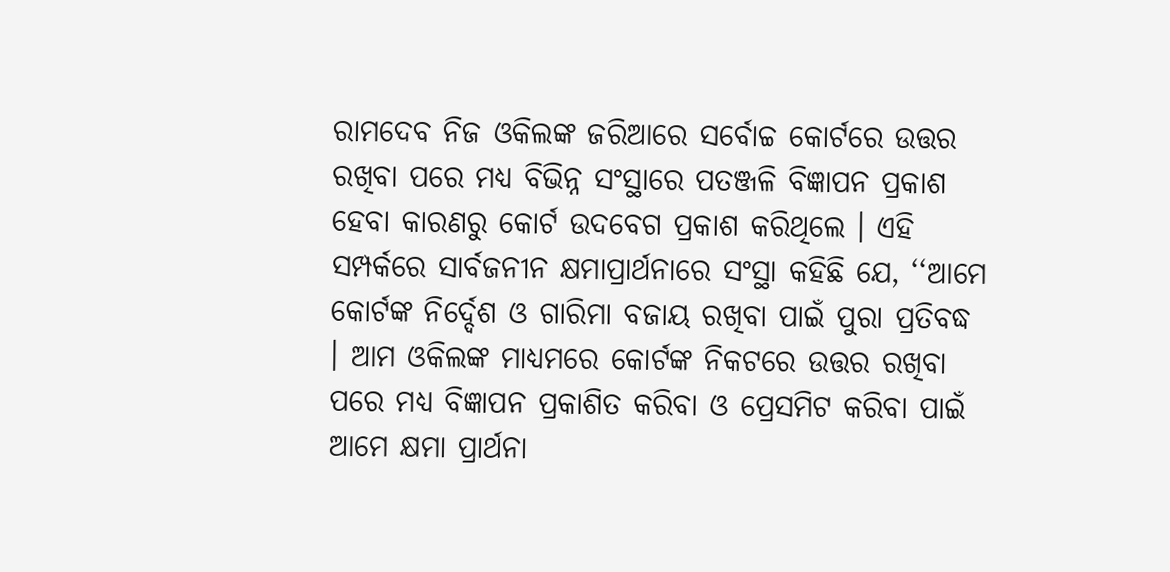ରାମଦେବ ନିଜ ଓକିଲଙ୍କ ଜରିଆରେ ସର୍ବୋଚ୍ଚ କୋର୍ଟରେ ଉତ୍ତର ରଖିବା ପରେ ମଧ୍ୟ ବିଭିନ୍ନ ସଂସ୍ଥାରେ ପତଞ୍ଜଳି ବିଜ୍ଞାପନ ପ୍ରକାଶ ହେବା କାରଣରୁ କୋର୍ଟ ଉଦବେଗ ପ୍ରକାଶ କରିଥିଲେ । ଏହି ସମ୍ପର୍କରେ ସାର୍ବଜନୀନ କ୍ଷମାପ୍ରାର୍ଥନାରେ ସଂସ୍ଥା କହିଛି ଯେ, ‘‘ଆମେ କୋର୍ଟଙ୍କ ନିର୍ଦ୍ଦେଶ ଓ ଗାରିମା ବଜାୟ ରଖିବା ପାଇଁ ପୁରା ପ୍ରତିବଦ୍ଧ । ଆମ ଓକିଲଙ୍କ ମାଧ୍ୟମରେ କୋର୍ଟଙ୍କ ନିକଟରେ ଉତ୍ତର ରଖିବା ପରେ ମଧ୍ୟ ବିଜ୍ଞାପନ ପ୍ରକାଶିତ କରିବା ଓ ପ୍ରେସମିଟ କରିବା ପାଇଁ ଆମେ କ୍ଷମା ପ୍ରାର୍ଥନା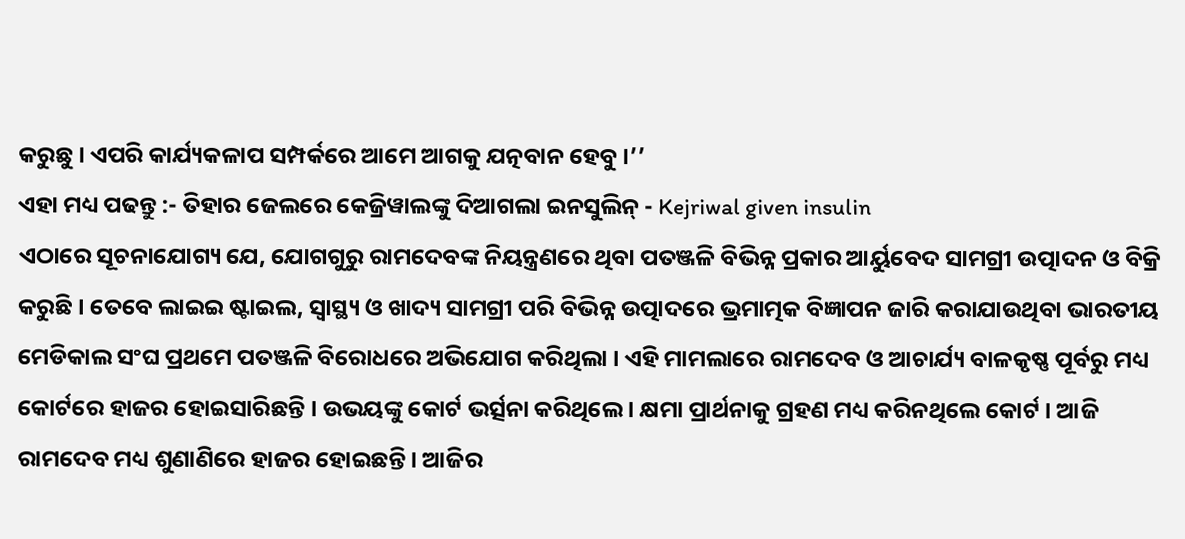କରୁଛୁ । ଏପରି କାର୍ଯ୍ୟକଳାପ ସମ୍ପର୍କରେ ଆମେ ଆଗକୁ ଯତ୍ନବାନ ହେବୁ ।’’
ଏହା ମଧ୍ୟ ପଢନ୍ତୁ :- ତିହାର ଜେଲରେ କେଜ୍ରିୱାଲଙ୍କୁ ଦିଆଗଲା ଇନସୁଲିନ୍ - Kejriwal given insulin
ଏଠାରେ ସୂଚନାଯୋଗ୍ୟ ଯେ, ଯୋଗଗୁରୁ ରାମଦେବଙ୍କ ନିୟନ୍ତ୍ରଣରେ ଥିବା ପତଞ୍ଜଳି ବିଭିନ୍ନ ପ୍ରକାର ଆର୍ୟୁବେଦ ସାମଗ୍ରୀ ଉତ୍ପାଦନ ଓ ବିକ୍ରି କରୁଛି । ତେବେ ଲାଇଇ ଷ୍ଟାଇଲ, ସ୍ବାସ୍ଥ୍ୟ ଓ ଖାଦ୍ୟ ସାମଗ୍ରୀ ପରି ବିଭିନ୍ନ ଉତ୍ପାଦରେ ଭ୍ରମାତ୍ମକ ବିଜ୍ଞାପନ ଜାରି କରାଯାଉଥିବା ଭାରତୀୟ ମେଡିକାଲ ସଂଘ ପ୍ରଥମେ ପତଞ୍ଜଳି ବିରୋଧରେ ଅଭିଯୋଗ କରିଥିଲା । ଏହି ମାମଲାରେ ରାମଦେବ ଓ ଆଚାର୍ଯ୍ୟ ବାଳକୃଷ୍ଣ ପୂର୍ବରୁ ମଧ୍ୟ କୋର୍ଟରେ ହାଜର ହୋଇସାରିଛନ୍ତି । ଉଭୟଙ୍କୁ କୋର୍ଟ ଭର୍ତ୍ସନା କରିଥିଲେ । କ୍ଷମା ପ୍ରାର୍ଥନାକୁ ଗ୍ରହଣ ମଧ୍ୟ କରିନଥିଲେ କୋର୍ଟ । ଆଜି ରାମଦେବ ମଧ୍ୟ ଶୁଣାଣିରେ ହାଜର ହୋଇଛନ୍ତି । ଆଜିର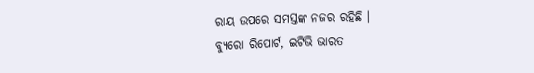ରାୟ ଉପରେ ସମସ୍ତଙ୍କ ନଜର ରହିଛି ।
ବ୍ୟୁରୋ ରିପୋର୍ଟ, ଇଟିଭି ଭାରତ